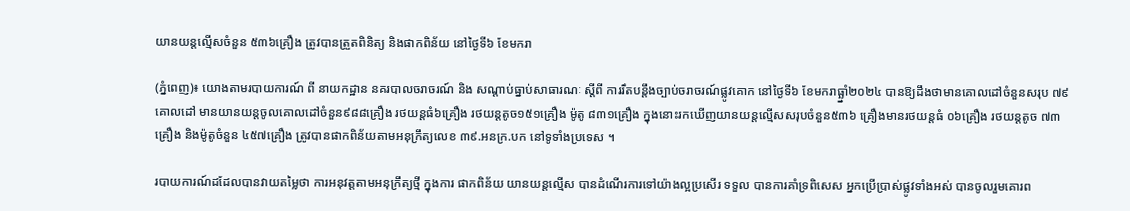យានយន្តល្មើសចំនួន ៥៣៦គ្រឿង ត្រូវបានត្រួតពិនិត្យ និងផាកពិន័យ នៅថ្ងៃទី៦ ខែមករា

(ភ្នំពេញ)៖ យោងតាមរបាយការណ៍ ពី នាយកដ្ឋាន នគរបាលចរាចរណ៍ និង សណ្តាប់ធ្នាប់សាធារណៈ ស្តីពី ការរឹតបន្ដឹងច្បាប់ចរាចរណ៍ផ្លូវគោក នៅថ្ងៃទី៦ ខែមករាធ្ឆ្នាំ២០២៤ បានឱ្យដឹងថាមានគោលដៅចំនួនសរុប ៧៩គោលដៅ មានយានយន្តចូលគោលដៅចំនួន៩៨៨គ្រឿង រថយន្តធំ៦គ្រឿង រថយន្តតូច១៥១គ្រឿង ម៉ូតូ ៨៣១គ្រឿង ក្នុងនោះរកឃើញយានយន្តល្មើសសរុបចំនួន៥៣៦ គ្រឿងមានរថយន្តធំ ០៦គ្រឿង រថយន្តតូច ៧៣គ្រឿង និងម៉ូតូចំនួន ៤៥៧គ្រឿង ត្រូវបានផាកពិន័យតាមអនុក្រឹត្យលេខ ៣៩.អនក្រ.បក នៅទូទាំងប្រទេស ។

របាយការណ៍ដដែលបានវាយតម្លៃថា ការអនុវត្តតាមអនុក្រឹត្យថ្មី ក្នុងការ ផាកពិន័យ យានយន្តល្មើស បានដំណើរការទៅយ៉ាងល្អប្រសើរ ទទួល បានការគាំទ្រពិសេស អ្នកប្រើប្រាស់ផ្លូវទាំងអស់ បានចូលរួមគោរព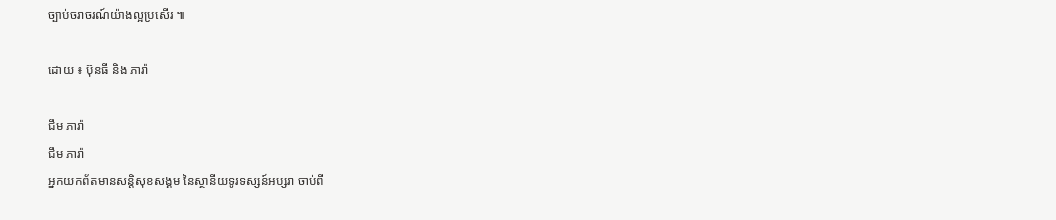ច្បាប់ចរាចរណ៍យ៉ាងល្អប្រសើរ ៕

ដោយ ៖ ប៊ុនធី និង ភារ៉ា

ជឹម ភារ៉ា
ជឹម ភារ៉ា
អ្នកយកព័តមានសន្តិសុខសង្គម នៃស្ថានីយទូរទស្សន៍អប្សរា ចាប់ពី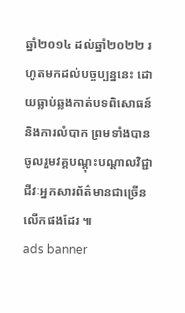ឆ្នាំ២០១៤ ដល់ឆ្នាំ២០២២ រហូតមកដល់បច្ចប្បន្ននេះ ដោយធ្លាប់ឆ្លងកាត់បទពិសោធន៍ និងការលំបាក ព្រមទាំងបានចូលរួមវគ្គបណ្ដុះបណ្ដាលវិជ្ជាជីវៈអ្នកសារព័ត៌មានជាច្រើនលើកផងដែរ ៕
ads banner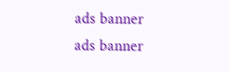ads banner
ads banner